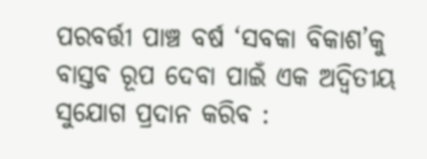ପରବର୍ତ୍ତୀ ପାଞ୍ଚ ବର୍ଷ ‘ସବକା ବିକାଶ’କୁ ବାସ୍ତବ ରୂପ ଦେବା ପାଇଁ ଏକ ଅଦ୍ୱିତୀୟ ସୁଯୋଗ ପ୍ରଦାନ କରିବ :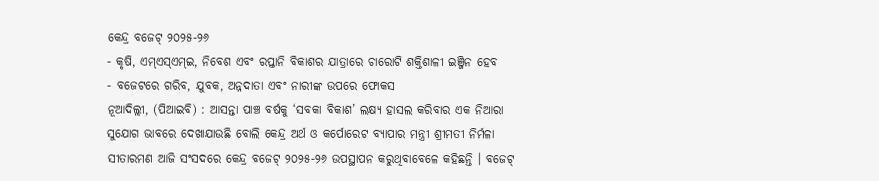କେନ୍ଦ୍ର ବଜେଟ୍ ୨୦୨୫-୨୬
- କୃଷି, ଏମ୍ଏସ୍ଏମ୍ଇ, ନିବେଶ ଏବଂ ରପ୍ତାନି ବିକାଶର ଯାତ୍ରାରେ ଚାରୋଟି ଶକ୍ତିଶାଳୀ ଇଞ୍ଜିନ ହେବ
- ବଜେଟରେ ଗରିବ, ଯୁବକ, ଅନ୍ନଦାତା ଏବଂ ନାରୀଙ୍କ ଉପରେ ଫୋକସ
ନୂଆଦିଲ୍ଲୀ, (ପିଆଇବି) : ଆସନ୍ତା ପାଞ୍ଚ ବର୍ଷକୁ ‘ସବକା ବିକାଶ’ ଲକ୍ଷ୍ୟ ହାସଲ କରିବାର ଏକ ନିଆରା ସୁଯୋଗ ଭାବରେ ଦେଖାଯାଉଛି ବୋଲି କେନ୍ଦ୍ର ଅର୍ଥ ଓ କର୍ପୋରେଟ ବ୍ୟାପାର ମନ୍ତ୍ରୀ ଶ୍ରୀମତୀ ନିର୍ମଳା ସୀତାରମଣ ଆଜି ସଂସଦରେ କେନ୍ଦ୍ର ବଜେଟ୍ ୨୦୨୫-୨୬ ଉପସ୍ଥାପନ କରୁଥିବାବେଳେ କହିଛନ୍ତି । ବଜେଟ୍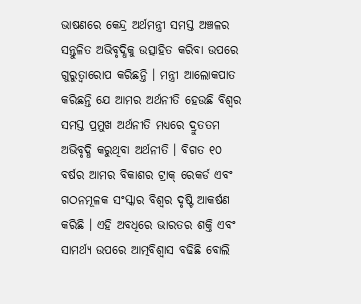ଭାଷଣରେ କେନ୍ଦ୍ର ଅର୍ଥମନ୍ତ୍ରୀ ସମସ୍ତ ଅଞ୍ଚଳର ସନ୍ତୁଳିତ ଅଭିବୃଦ୍ଧିକୁ ଉତ୍ସାହିତ କରିବା ଉପରେ ଗୁରୁତ୍ୱାରୋପ କରିଛନ୍ତି । ମନ୍ତ୍ରୀ ଆଲୋକପାତ କରିଛନ୍ତି ଯେ ଆମର ଅର୍ଥନୀତି ହେଉଛି ବିଶ୍ୱର ସମସ୍ତ ପ୍ରମୁଖ ଅର୍ଥନୀତି ମଧ୍ୟରେ ଦ୍ରୁତତମ ଅଭିବୃଦ୍ଧି କରୁଥିବା ଅର୍ଥନୀତି । ବିଗତ ୧୦ ବର୍ଷର ଆମର ବିକାଶର ଟ୍ରାକ୍ ରେକର୍ଡ ଏବଂ ଗଠନମୂଳକ ସଂସ୍କାର ବିଶ୍ୱର ଦୃଷ୍ଟି ଆକର୍ଷଣ କରିଛି । ଏହି ଅବଧିରେ ଭାରତର ଶକ୍ତି ଏବଂ ସାମର୍ଥ୍ୟ ଉପରେ ଆତ୍ମବିଶ୍ୱାସ ବଢିଛି ବୋଲି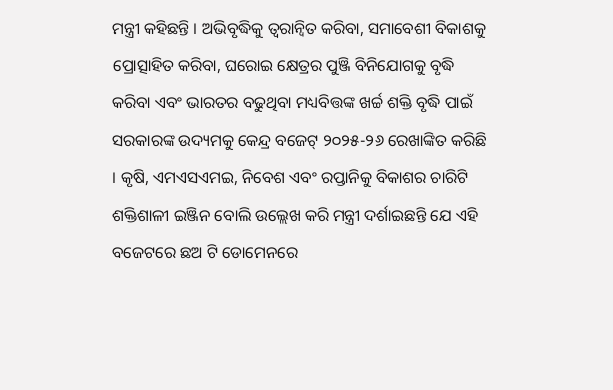ମନ୍ତ୍ରୀ କହିଛନ୍ତି । ଅଭିବୃଦ୍ଧିକୁ ତ୍ୱରାନ୍ୱିତ କରିବା, ସମାବେଶୀ ବିକାଶକୁ ପ୍ରୋତ୍ସାହିତ କରିବା, ଘରୋଇ କ୍ଷେତ୍ରର ପୁଞ୍ଜି ବିନିଯୋଗକୁ ବୃଦ୍ଧି କରିବା ଏବଂ ଭାରତର ବଢୁଥିବା ମଧ୍ୟବିତ୍ତଙ୍କ ଖର୍ଚ୍ଚ ଶକ୍ତି ବୃଦ୍ଧି ପାଇଁ ସରକାରଙ୍କ ଉଦ୍ୟମକୁ କେନ୍ଦ୍ର ବଜେଟ୍ ୨୦୨୫-୨୬ ରେଖାଙ୍କିତ କରିଛି । କୃଷି, ଏମଏସଏମଇ, ନିବେଶ ଏବଂ ରପ୍ତାନିକୁ ବିକାଶର ଚାରିଟି ଶକ୍ତିଶାଳୀ ଇଞ୍ଜିନ ବୋଲି ଉଲ୍ଲେଖ କରି ମନ୍ତ୍ରୀ ଦର୍ଶାଇଛନ୍ତି ଯେ ଏହି ବଜେଟରେ ଛଅ ଟି ଡୋମେନରେ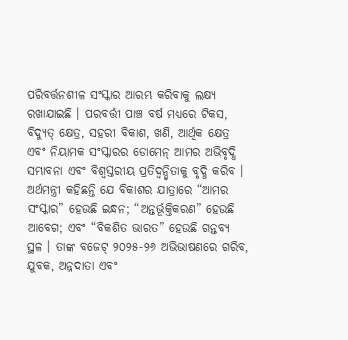ପରିବର୍ତ୍ତନଶୀଳ ସଂସ୍କାର ଆରମ୍ଭ କରିବାକୁ ଲକ୍ଷ୍ୟ ରଖାଯାଇଛି । ପରବର୍ତ୍ତୀ ପାଞ୍ଚ ବର୍ଷ ମଧ୍ୟରେ ଟିକସ, ବିଦ୍ୟୁତ୍ କ୍ଷେତ୍ର, ସହରୀ ବିକାଶ, ଖଣି, ଆର୍ଥିକ କ୍ଷେତ୍ର ଏବଂ ନିୟାମକ ସଂସ୍କାରର ଡୋମେନ୍ ଆମର ଅଭିବୃଦ୍ଧି ସମ୍ଭାବନା ଏବଂ ବିଶ୍ୱସ୍ତରୀୟ ପ୍ରତିଦ୍ୱନ୍ଦ୍ୱିତାକୁ ବୃଦ୍ଧି କରିବ । ଅର୍ଥମନ୍ତ୍ରୀ କହିଛନ୍ତି ଯେ ବିକାଶର ଯାତ୍ରାରେ “ଆମର ସଂସ୍କାର” ହେଉଛି ଇନ୍ଧନ; “ଅନ୍ତର୍ଭୂକ୍ତିକରଣ” ହେଉଛି ଆବେଗ; ଏବଂ “ବିକଶିତ ଭାରତ” ହେଉଛି ଗନ୍ତବ୍ୟ ସ୍ଥଳ । ତାଙ୍କ ବଜେଟ୍ ୨୦୨୫-୨୬ ଅଭିଭାଷଣରେ ଗରିବ, ଯୁବକ, ଅନ୍ନଦାତା ଏବଂ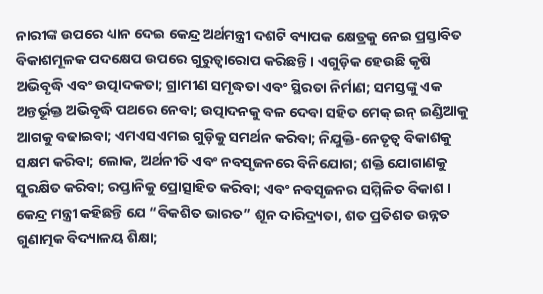ନାରୀଙ୍କ ଉପରେ ଧ୍ୟାନ ଦେଇ କେନ୍ଦ୍ର ଅର୍ଥମନ୍ତ୍ରୀ ଦଶଟି ବ୍ୟାପକ କ୍ଷେତ୍ରକୁ ନେଇ ପ୍ରସ୍ତାବିତ ବିକାଶମୂଳକ ପଦକ୍ଷେପ ଉପରେ ଗୁରୁତ୍ୱାରୋପ କରିଛନ୍ତି । ଏଗୁଡ଼ିକ ହେଉଛି କୃଷି ଅଭିବୃଦ୍ଧି ଏବଂ ଉତ୍ପାଦକତା; ଗ୍ରାମୀଣ ସମୃଦ୍ଧତା ଏବଂ ସ୍ଥିରତା ନିର୍ମାଣ; ସମସ୍ତଙ୍କୁ ଏକ ଅନ୍ତର୍ଭୂକ୍ତ ଅଭିବୃଦ୍ଧି ପଥରେ ନେବା; ଉତ୍ପାଦନକୁ ବଳ ଦେବା ସହିତ ମେକ୍ ଇନ୍ ଇଣ୍ଡିଆକୁ ଆଗକୁ ବଢାଇବା; ଏମଏସଏମଇ ଗୁଡ଼ିକୁ ସମର୍ଥନ କରିବା; ନିଯୁକ୍ତି-ନେତୃତ୍ୱ ବିକାଶକୁ ସକ୍ଷମ କରିବା; ଲୋକ, ଅର୍ଥନୀତି ଏବଂ ନବସୃଜନରେ ବିନିଯୋଗ; ଶକ୍ତି ଯୋଗାଣକୁ ସୁରକ୍ଷିତ କରିବା; ରପ୍ତାନିକୁ ପ୍ରୋତ୍ସାହିତ କରିବା; ଏବଂ ନବସୃଜନର ସମ୍ମିଳିତ ବିକାଶ । କେନ୍ଦ୍ର ମନ୍ତ୍ରୀ କହିଛନ୍ତି ଯେ “ବିକଶିତ ଭାରତ” ଶୂନ ଦାରିଦ୍ର୍ୟତା, ଶତ ପ୍ରତିଶତ ଉନ୍ନତ ଗୁଣାତ୍ମକ ବିଦ୍ୟାଳୟ ଶିକ୍ଷା;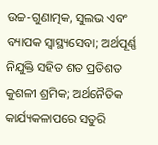ଉଚ୍ଚ-ଗୁଣାତ୍ମକ, ସୁଲଭ ଏବଂ ବ୍ୟାପକ ସ୍ୱାସ୍ଥ୍ୟସେବା; ଅର୍ଥପୂର୍ଣ୍ଣ ନିଯୁକ୍ତି ସହିତ ଶତ ପ୍ରତିଶତ କୁଶଳୀ ଶ୍ରମିକ; ଅର୍ଥନୈତିକ କାର୍ଯ୍ୟକଳାପରେ ସତୁରି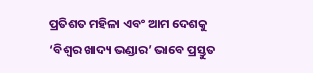ପ୍ରତିଶତ ମହିଳା ଏବଂ ଆମ ଦେଶକୁ ‘ବିଶ୍ୱର ଖାଦ୍ୟ ଭଣ୍ଡାର’ ଭାବେ ପ୍ରସ୍ତୁତ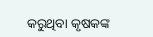କରୁଥିବା କୃଷକଙ୍କ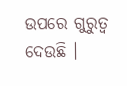ଉପରେ ଗୁରୁତ୍ୱ ଦେଉଛି ।